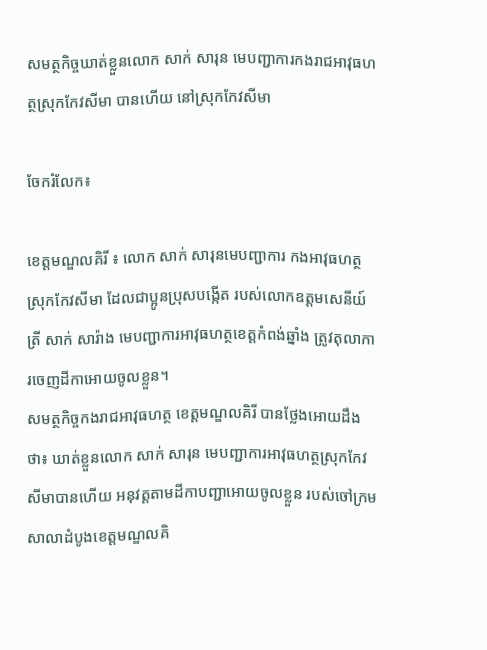សមត្ថកិច្ចឃាត់ខ្លួនលោក សាក់ សារុន មេបញ្ជាការកងរាជអាវុធហត្ថស្រុកកែវសីមា បានហើយ នៅស្រុកកែវសីមា

ចែករំលែក៖

ខេត្តមណ្ឌលគិរី ៖ លោក សាក់ សារុនមេបញ្ជាការ កងអាវុធហត្ថស្រុកកែវសីមា ដែលជាប្អូនប្រុសបង្កើត របស់លោកឧត្តមសេនីយ៍ត្រី សាក់ សារ៉ាង មេបញ្ជាការអាវុធហត្ថខេត្តកំពង់ឆ្នាំង ត្រូវតុលាការចេញដីកាអោយចូលខ្លួន។
សមត្ថកិច្ចកងរាជអាវុធហត្ថ ខេត្តមណ្ឌលគិរី បានថ្លែងអោយដឹងថា៖ ឃាត់ខ្លួនលោក សាក់ សារុន មេបញ្ជាការអាវុធហត្ថស្រុកកែវសីមាបានហើយ អនុវត្តតាមដីកាបញ្ជាអោយចូលខ្លួន របស់ចៅក្រម សាលាដំបូងខេត្តមណ្ឌលគិ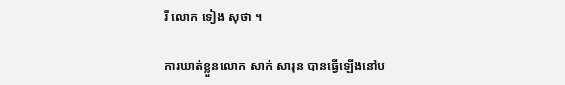រី លោក ទៀង សុថា ។

ការឃាត់ខ្លួនលោក សាក់ សារុន បានធ្វើឡើងនៅប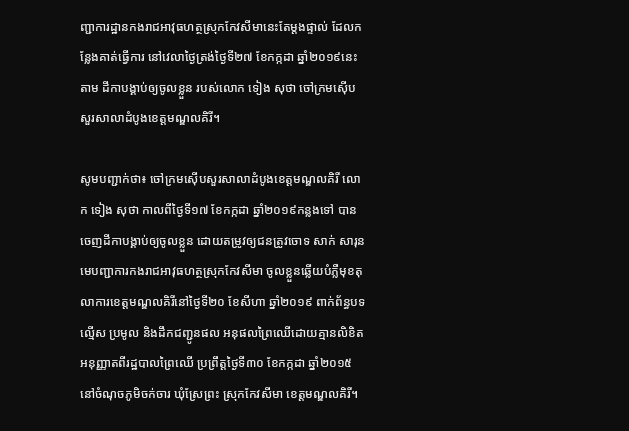ញ្ជាការដ្ឋានកងរាជអាវុធហត្ថស្រុកកែវសីមានេះតែម្តងផ្ទាល់ ដែលកន្លែងគាត់ធ្វើការ នៅវេលាថ្ងៃត្រង់ថ្ងៃទី២៧ ខែកក្កដា ឆ្នាំ២០១៩នេះ តាម ដីកាបង្គាប់ឲ្យចូលខ្លួន របស់លោក ទៀង សុថា ចៅក្រមស៊ើបសួរសាលាដំបូងខេត្តមណ្ឌលគិរី។

សូមបញ្ជាក់ថា៖ ចៅក្រមស៊ើបសួរសាលាដំបូងខេត្តមណ្ឌលគិរី លោក ទៀង សុថា កាលពីថ្ងៃទី១៧ ខែកក្កដា ឆ្នាំ២០១៩កន្លងទៅ បានចេញដីកាបង្គាប់ឲ្យចូលខ្លួន ដោយតម្រូវឲ្យជនត្រូវចោទ សាក់ សារុន មេបញ្ជាការកងរាជអាវុធហត្ថស្រុកកែវសីមា ចូលខ្លួនឆ្លើយបំភ្លឺមុខតុលាការខេត្តមណ្ឌលគិរីនៅថ្ងៃទី២០ ខែសីហា ឆ្នាំ២០១៩ ពាក់ព័ន្ធបទល្មើស ប្រមូល និងដឹកជញ្ជូនផល អនុផលព្រៃឈើដោយគ្មានលិខិតអនុញ្ញាតពីរដ្ឋបាលព្រៃឈើ ប្រព្រឹត្តថ្ងៃទី៣០ ខែកក្កដា ឆ្នាំ២០១៥ នៅចំណុចភូមិចក់ចារ ឃុំស្រែព្រះ ស្រុកកែវសីមា ខេត្តមណ្ឌលគិរី។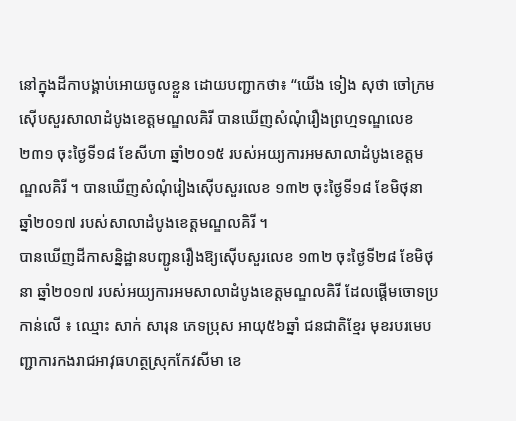នៅក្នុងដីកាបង្គាប់អោយចូលខ្លួន ដោយបញ្ជាកថា៖ “យើង ទៀង សុថា ចៅក្រមស៊ើបសួរសាលាដំបូងខេត្តមណ្ឌលគិរី បានឃើញសំណុំរឿងព្រហ្មទណ្ឌលេខ ២៣១ ចុះថ្ងៃទី១៨ ខែសីហា ឆ្នាំ២០១៥ របស់អយ្យការអមសាលាដំបូងខេត្តមណ្ឌលគិរី ។ បានឃើញសំណុំរៀងស៊ើបសួរលេខ ១៣២ ចុះថ្ងៃទី១៨ ខែមិថុនា ឆ្នាំ២០១៧ របស់សាលាដំបូងខេត្តមណ្ឌលគិរី ។
បានឃើញដីកាសន្និដ្ឋានបញ្ជូនរឿងឱ្យស៊ើបសួរលេខ ១៣២ ចុះថ្ងៃទី២៨ ខែមិថុនា ឆ្នាំ២០១៧ របស់អយ្យការអមសាលាដំបូងខេត្តមណ្ឌលគិរី ដែលផ្ដើមចោទប្រកាន់លើ ៖ ឈ្មោះ សាក់ សារុន ភេទប្រុស អាយុ៥៦ឆ្នាំ ជនជាតិខ្មែរ មុខរបរមេបញ្ជាការកងរាជអាវុធហត្ថស្រុកកែវសីមា ខេ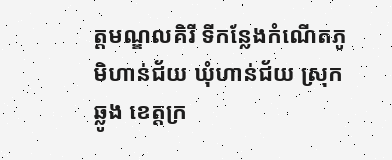ត្តមណ្ឌលគិរី ទីកន្លែងកំណើតភូមិហាន់ជ័យ ឃុំហាន់ជ័យ ស្រុកឆ្លូង ខេត្តក្រ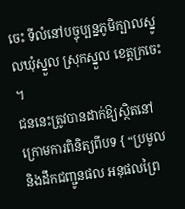ចេះ ទីលំនៅបច្ចុប្បន្នភូមិក្បាលស្នូលឃុំស្នួល ស្រុកស្នួល ខេត្តក្រចេះ ។
ជននេះត្រូវបានដាក់ឱ្យស្ថិតនៅក្រោមការពិនិត្យពីបទ { “ប្រមូល និងដឹកជញ្ជូនផល អនុផលព្រៃ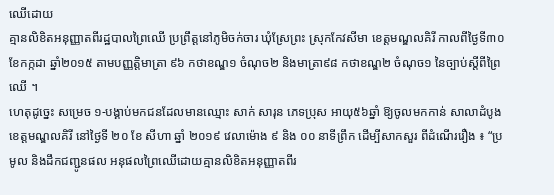ឈើដោយ
គ្មានលិខិតអនុញ្ញាតពីរដ្ឋបាលព្រៃឈើ ប្រព្រឹត្តនៅភូមិចក់ចារ ឃុំស្រែព្រះ ស្រុកកែវសីមា ខេត្តមណ្ឌលគិរី កាលពីថ្ងៃទី៣០ ខែកក្កដា ឆ្នាំ២០១៥ តាមបញ្ញត្តិមាត្រា ៩៦ កថាខណ្ឌ១ ចំណុច២ និងមាត្រា៩៨ កថាខណ្ឌ២ ចំណុច១ នៃច្បាប់ស្តីពីព្រៃឈើ ។
ហេតុដូច្នេះ សម្រេច ១-បង្គាប់មកជនដែលមានឈ្មោះ សាក់ សារុន ភេទប្រុស អាយុ៥៦ឆ្នាំ ឱ្យចូលមកកាន់ សាលាដំបូងខេត្តមណ្ឌលគិរី នៅថ្ងៃទី ២០ ខែ សីហា ឆ្នាំ ២០១៩ វេលាម៉ោង ៩ និង ០០ នាទីព្រឹក ដើម្បីសាកសួរ ពីដំណើររឿង ៖ “ប្រមូល និងដឹកជញ្ជូនផល អនុផលព្រៃឈើដោយគ្មានលិខិតអនុញ្ញាតពីរ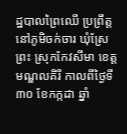ដ្ឋបាលព្រៃឈើ ប្រព្រឹត្តនៅភូមិចក់ចារ ឃុំស្រែព្រះ ស្រុកកែវសីមា ខេត្តមណ្ឌលគិរី កាលពីថ្ងៃទី៣០ ខែកក្កដា ឆ្នាំ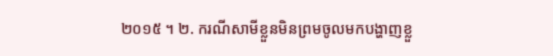២០១៥ ។ ២. ករណីសាមីខ្លួនមិនព្រមចូលមកបង្ហាញខ្លួ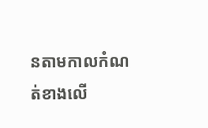នតាមកាលកំណត់ខាងលើ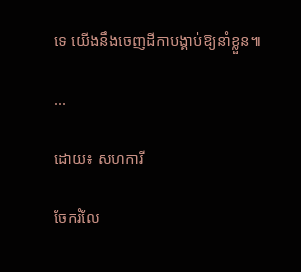ទេ យើងនឹងចេញដីកាបង្គាប់ឱ្យនាំខ្លួន៕

...

ដោយ៖ សហការី

ចែករំលែ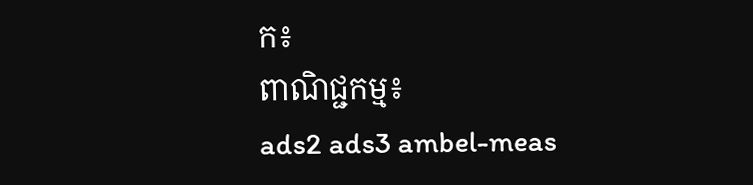ក៖
ពាណិជ្ជកម្ម៖
ads2 ads3 ambel-meas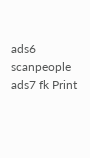ads6 scanpeople ads7 fk Print